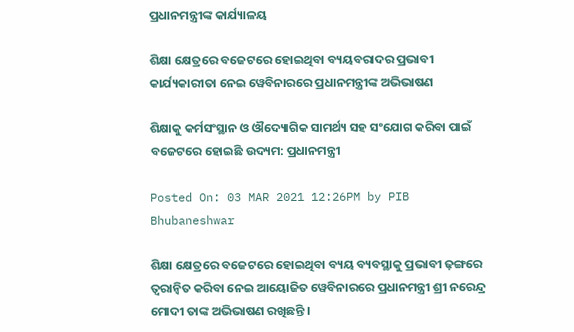ପ୍ରଧାନମନ୍ତ୍ରୀଙ୍କ କାର୍ଯ୍ୟାଳୟ

ଶିକ୍ଷା କ୍ଷେତ୍ରରେ ବଜେଟରେ ହୋଇଥିବା ବ୍ୟୟବରାଦର ପ୍ରଭାବୀ କାର୍ଯ୍ୟକାରୀତା ନେଇ ୱେବିନାରରେ ପ୍ରଧାନମନ୍ତ୍ରୀଙ୍କ ଅଭିଭାଷଣ

ଶିକ୍ଷାକୁ କର୍ମସଂସ୍ଥାନ ଓ ଔଦ୍ୟୋଗିକ ସାମର୍ଥ୍ୟ ସହ ସଂଯୋଗ କରିବା ପାଇଁ ବଜେଟରେ ହୋଇଛି ଉଦ୍ୟମ: ପ୍ରଧାନମନ୍ତ୍ରୀ

Posted On: 03 MAR 2021 12:26PM by PIB Bhubaneshwar

ଶିକ୍ଷା କ୍ଷେତ୍ରରେ ବଜେଟରେ ହୋଇଥିବା ବ୍ୟୟ ବ୍ୟବସ୍ଥାକୁ ପ୍ରଭାବୀ ଢ଼ଙ୍ଗରେ ତ୍ୱରାନ୍ୱିତ କରିବା ନେଇ ଆୟୋଜିତ ୱେବିନାରରେ ପ୍ରଧାନମନ୍ତ୍ରୀ ଶ୍ରୀ ନରେନ୍ଦ୍ର ମୋଦୀ ତାଙ୍କ ଅଭିଭାଷଣ ରଖିଛନ୍ତି ।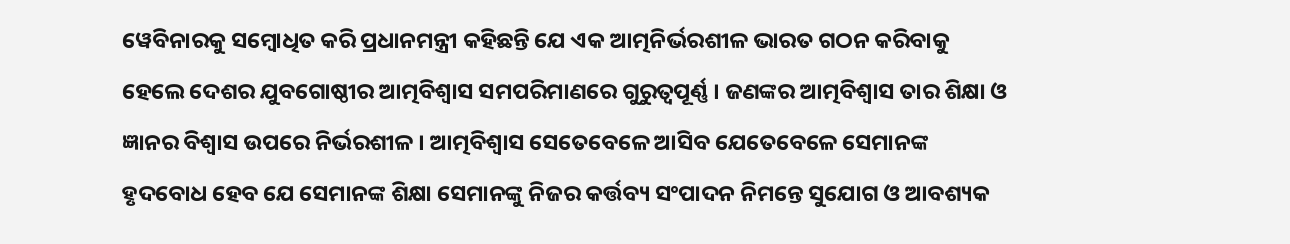ୱେବିନାରକୁ ସମ୍ବୋଧିତ କରି ପ୍ରଧାନମନ୍ତ୍ରୀ କହିଛନ୍ତି ଯେ ଏକ ଆତ୍ମନିର୍ଭରଶୀଳ ଭାରତ ଗଠନ କରିବାକୁ ହେଲେ ଦେଶର ଯୁବଗୋଷ୍ଠୀର ଆତ୍ମବିଶ୍ୱାସ ସମପରିମାଣରେ ଗୁରୁତ୍ୱପୂର୍ଣ୍ଣ । ଜଣଙ୍କର ଆତ୍ମବିଶ୍ୱାସ ତାର ଶିକ୍ଷା ଓ ଜ୍ଞାନର ବିଶ୍ୱାସ ଉପରେ ନିର୍ଭରଶୀଳ । ଆତ୍ମବିଶ୍ୱାସ ସେତେବେଳେ ଆସିବ ଯେତେବେଳେ ସେମାନଙ୍କ ହୃଦବୋଧ ହେବ ଯେ ସେମାନଙ୍କ ଶିକ୍ଷା ସେମାନଙ୍କୁ ନିଜର କର୍ତ୍ତବ୍ୟ ସଂପାଦନ ନିମନ୍ତେ ସୁଯୋଗ ଓ ଆବଶ୍ୟକ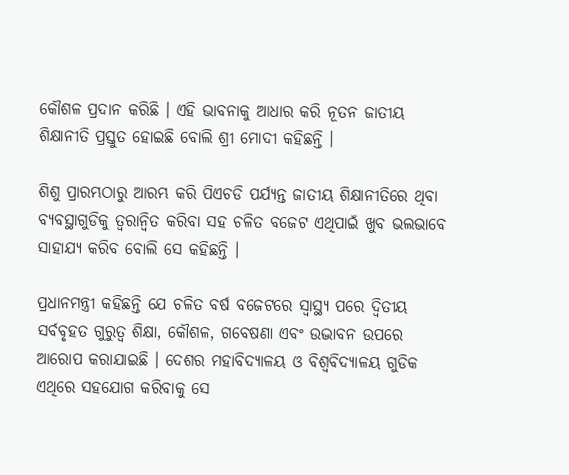କୌଶଳ ପ୍ରଦାନ କରିଛି । ଏହି ଭାବନାକୁ ଆଧାର କରି ନୂତନ ଜାତୀୟ ଶିକ୍ଷାନୀତି ପ୍ରସ୍ତୁତ ହୋଇଛି ବୋଲି ଶ୍ରୀ ମୋଦୀ କହିଛନ୍ତି ।

ଶିଶୁ ପ୍ରାରମ୍ଭଠାରୁ ଆରମ୍ଭ କରି ପିଏଚଡି ପର୍ଯ୍ୟନ୍ତ ଜାତୀୟ ଶିକ୍ଷାନୀତିରେ ଥିବା ବ୍ୟବସ୍ଥାଗୁଡିକୁ ତ୍ୱରାନ୍ୱିତ କରିବା ସହ ଚଳିତ ବଜେଟ ଏଥିପାଇଁ ଖୁବ ଭଲଭାବେ ସାହାଯ୍ୟ କରିବ ବୋଲି ସେ କହିଛନ୍ତି ।

ପ୍ରଧାନମନ୍ତ୍ରୀ କହିଛନ୍ତି ଯେ ଚଳିତ ବର୍ଷ ବଜେଟରେ ସ୍ୱାସ୍ଥ୍ୟ ପରେ ଦ୍ୱିତୀୟ ସର୍ବବୃହତ ଗୁରୁତ୍ୱ ଶିକ୍ଷା, କୌଶଳ, ଗବେଷଣା ଏବଂ ଉଦ୍ଭାବନ ଉପରେ ଆରୋପ କରାଯାଇଛି । ଦେଶର ମହାବିଦ୍ୟାଳୟ ଓ ବିଶ୍ୱବିଦ୍ୟାଳୟ ଗୁଡିକ ଏଥିରେ ସହଯୋଗ କରିବାକୁ ସେ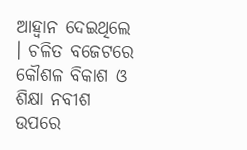ଆହ୍ୱାନ ଦେଇଥିଲେ । ଚଳିତ ବଜେଟରେ କୌଶଳ ବିକାଶ ଓ ଶିକ୍ଷା ନବୀଶ ଉପରେ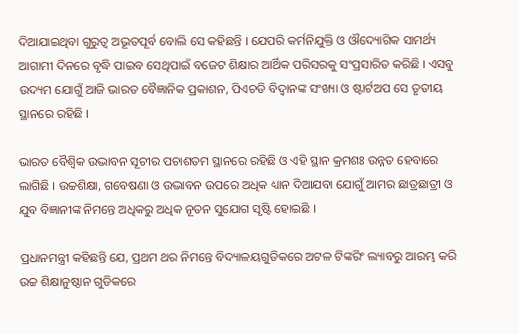ଦିଆଯାଇଥିବା ଗୁରୁତ୍ୱ ଅଭୂତପୂର୍ବ ବୋଲି ସେ କହିଛନ୍ତି । ଯେପରି କର୍ମନିଯୁକ୍ତି ଓ ଔଦ୍ୟୋଗିକ ସାମର୍ଥ୍ୟ ଆଗାମୀ ଦିନରେ ବୃଦ୍ଧି ପାଇବ ସେଥିପାଇଁ ବଜେଟ ଶିକ୍ଷାର ଆର୍ଥିକ ପରିସରକୁ ସଂପ୍ରସାରିତ କରିଛି । ଏସବୁ ଉଦ୍ୟମ ଯୋଗୁଁ ଆଜି ଭାରତ ବୈଜ୍ଞାନିକ ପ୍ରକାଶନ, ପିଏଚଡି ବିଦ୍ୱାନଙ୍କ ସଂଖ୍ୟା ଓ ଷ୍ଟାର୍ଟଅପ ସେ ତୃତୀୟ ସ୍ଥାନରେ ରହିଛି ।

ଭାରତ ବୈଶ୍ୱିକ ଉଦ୍ଭାବନ ସୂଚୀର ପଚାଶତମ ସ୍ଥାନରେ ରହିଛି ଓ ଏହି ସ୍ଥାନ କ୍ରମଶଃ ଉନ୍ନତ ହେବାରେ ଲାଗିଛି । ଉଚ୍ଚଶିକ୍ଷା, ଗବେଷଣା ଓ ଉଦ୍ଭାବନ ଉପରେ ଅଧିକ ଧ୍ୟାନ ଦିଆଯବା ଯୋଗୁଁ ଆମର ଛାତ୍ରଛାତ୍ରୀ ଓ ଯୁବ ବିଜ୍ଞାନୀଙ୍କ ନିମନ୍ତେ ଅଧିକରୁ ଅଧିକ ନୂତନ ସୁଯୋଗ ସୃଷ୍ଟି ହୋଇଛି ।

ପ୍ରଧାନମନ୍ତ୍ରୀ କହିଛନ୍ତି ଯେ, ପ୍ରଥମ ଥର ନିମନ୍ତେ ବିଦ୍ୟାଳୟଗୁଡିକରେ ଅଟଳ ଟିଙ୍କରିଂ ଲ୍ୟାବରୁ ଆରମ୍ଭ କରି ଉଚ୍ଚ ଶିକ୍ଷାନୁଷ୍ଠାନ ଗୁଡିକରେ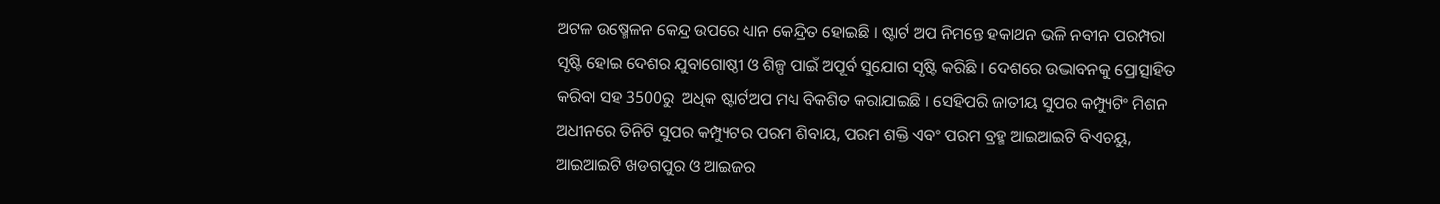ଅଟଳ ଉଷ୍ମେଳନ କେନ୍ଦ୍ର ଉପରେ ଧ୍ୟାନ କେନ୍ଦ୍ରିତ ହୋଇଛି । ଷ୍ଟାର୍ଟ ଅପ ନିମନ୍ତେ ହକାଥନ ଭଳି ନବୀନ ପରମ୍ପରା ସୃଷ୍ଟି ହୋଇ ଦେଶର ଯୁବାଗୋଷ୍ଠୀ ଓ ଶିଳ୍ପ ପାଇଁ ଅପୂର୍ବ ସୁଯୋଗ ସୃଷ୍ଟି କରିଛି । ଦେଶରେ ଉଦ୍ଭାବନକୁ ପ୍ରୋତ୍ସାହିତ କରିବା ସହ 3500ରୁ  ଅଧିକ ଷ୍ଟାର୍ଟଅପ ମଧ୍ୟ ବିକଶିତ କରାଯାଇଛି । ସେହିପରି ଜାତୀୟ ସୁପର କମ୍ପ୍ୟୁଟିଂ ମିଶନ ଅଧୀନରେ ତିନିଟି ସୁପର କମ୍ପ୍ୟୁଟର ପରମ ଶିବାୟ, ପରମ ଶକ୍ତି ଏବଂ ପରମ ବ୍ରହ୍ମ ଆଇଆଇଟି ବିଏଚୟୁ, ଆଇଆଇଟି ଖଡଗପୁର ଓ ଆଇଜର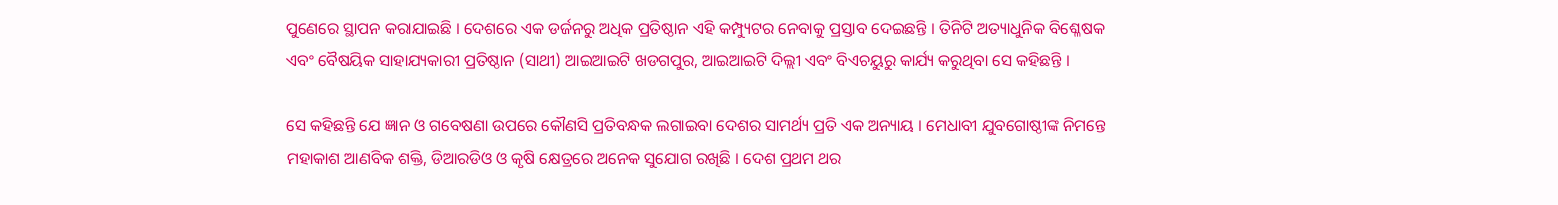ପୁଣେରେ ସ୍ଥାପନ କରାଯାଇଛି । ଦେଶରେ ଏକ ଡର୍ଜନରୁ ଅଧିକ ପ୍ରତିଷ୍ଠାନ ଏହି କମ୍ପ୍ୟୁଟର ନେବାକୁ ପ୍ରସ୍ତାବ ଦେଇଛନ୍ତି । ତିନିଟି ଅତ୍ୟାଧୁନିକ ବିଶ୍ଳେଷକ ଏବଂ ବୈଷୟିକ ସାହାଯ୍ୟକାରୀ ପ୍ରତିଷ୍ଠାନ (ସାଥୀ) ଆଇଆଇଟି ଖଡଗପୁର, ଆଇଆଇଟି ଦିଲ୍ଲୀ ଏବଂ ବିଏଚୟୁରୁ କାର୍ଯ୍ୟ କରୁଥିବା ସେ କହିଛନ୍ତି ।

ସେ କହିଛନ୍ତି ଯେ ଜ୍ଞାନ ଓ ଗବେଷଣା ଉପରେ କୌଣସି ପ୍ରତିବନ୍ଧକ ଲଗାଇବା ଦେଶର ସାମର୍ଥ୍ୟ ପ୍ରତି ଏକ ଅନ୍ୟାୟ । ମେଧାବୀ ଯୁବଗୋଷ୍ଠୀଙ୍କ ନିମନ୍ତେ ମହାକାଶ ଆଣବିକ ଶକ୍ତି, ଡିଆରଡିଓ ଓ କୃଷି କ୍ଷେତ୍ରରେ ଅନେକ ସୁଯୋଗ ରଖିଛି । ଦେଶ ପ୍ରଥମ ଥର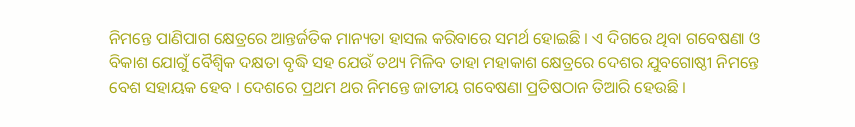ନିମନ୍ତେ ପାଣିପାଗ କ୍ଷେତ୍ରରେ ଆନ୍ତର୍ଜତିକ ମାନ୍ୟତା ହାସଲ କରିବାରେ ସମର୍ଥ ହୋଇଛି । ଏ ଦିଗରେ ଥିବା ଗବେଷଣା ଓ ବିକାଶ ଯୋଗୁଁ ବୈଶ୍ୱିକ ଦକ୍ଷତା ବୃଦ୍ଧି ସହ ଯେଉଁ ତଥ୍ୟ ମିଳିବ ତାହା ମହାକାଶ କ୍ଷେତ୍ରରେ ଦେଶର ଯୁବଗୋଷ୍ଠୀ ନିମନ୍ତେ ବେଶ ସହାୟକ ହେବ । ଦେଶରେ ପ୍ରଥମ ଥର ନିମନ୍ତେ ଜାତୀୟ ଗବେଷଣା ପ୍ରତିଷଠାନ ତିଆରି ହେଉଛି ।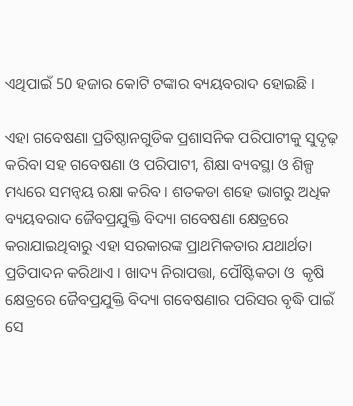ଏଥିପାଇଁ 50 ହଜାର କୋଟି ଟଙ୍କାର ବ୍ୟୟବରାଦ ହୋଇଛି ।

ଏହା ଗବେଷଣା ପ୍ରତିଷ୍ଠାନଗୁଡିକ ପ୍ରଶାସନିକ ପରିପାଟୀକୁ ସୁଦୃଢ଼ କରିବା ସହ ଗବେଷଣା ଓ ପରିପାଟୀ, ଶିକ୍ଷା ବ୍ୟବସ୍ଥା ଓ ଶିଳ୍ପ ମଧ୍ୟରେ ସମନ୍ୱୟ ରକ୍ଷା କରିବ । ଶତକଡା ଶହେ ଭାଗରୁ ଅଧିକ ବ୍ୟୟବରାଦ ଜୈବପ୍ରଯୁକ୍ତି ବିଦ୍ୟା ଗବେଷଣା କ୍ଷେତ୍ରରେ କରାଯାଇଥିବାରୁ ଏହା ସରକାରଙ୍କ ପ୍ରାଥମିକତାର ଯଥାର୍ଥତା ପ୍ରତିପାଦନ କରିଥାଏ । ଖାଦ୍ୟ ନିରାପତ୍ତା, ପୌଷ୍ଟିକତା ଓ  କୃଷି କ୍ଷେତ୍ରରେ ଜୈବପ୍ରଯୁକ୍ତି ବିଦ୍ୟା ଗବେଷଣାର ପରିସର ବୃଦ୍ଧି ପାଇଁ ସେ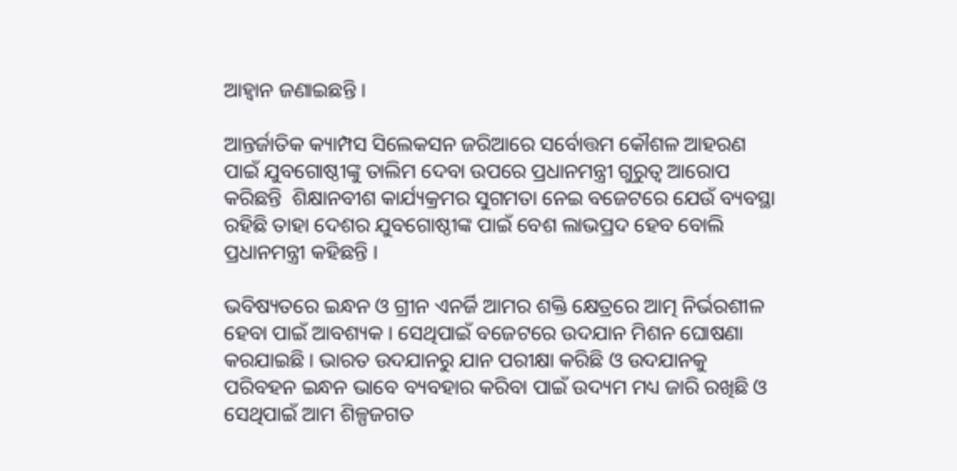ଆହ୍ୱାନ ଜଣାଇଛନ୍ତି ।

ଆନ୍ତର୍ଜାତିକ କ୍ୟାମ୍ପସ ସିଲେକସନ ଜରିଆରେ ସର୍ବୋତ୍ତମ କୌଶଳ ଆହରଣ ପାଇଁ ଯୁବଗୋଷ୍ଠୀଙ୍କୁ ତାଲିମ ଦେବା ଉପରେ ପ୍ରଧାନମନ୍ତ୍ରୀ ଗୁରୁତ୍ୱ ଆରୋପ କରିଛନ୍ତି  ଶିକ୍ଷାନବୀଶ କାର୍ଯ୍ୟକ୍ରମର ସୁଗମତା ନେଇ ବଜେଟରେ ଯେଉଁ ବ୍ୟବସ୍ଥା ରହିଛି ତାହା ଦେଶର ଯୁବଗୋଷ୍ଠୀଙ୍କ ପାଇଁ ବେଶ ଲାଭପ୍ରଦ ହେବ ବୋଲି ପ୍ରଧାନମନ୍ତ୍ରୀ କହିଛନ୍ତି ।

ଭବିଷ୍ୟତରେ ଇନ୍ଧନ ଓ ଗ୍ରୀନ ଏନର୍ଜି ଆମର ଶକ୍ତି କ୍ଷେତ୍ରରେ ଆତ୍ମ ନିର୍ଭରଶୀଳ ହେବା ପାଇଁ ଆବଶ୍ୟକ । ସେଥିପାଇଁ ବଜେଟରେ ଉଦଯାନ ମିଶନ ଘୋଷଣା କରଯାଇଛି । ଭାରତ ଉଦଯାନରୁ ଯାନ ପରୀକ୍ଷା କରିଛି ଓ ଉଦଯାନକୁ ପରିବହନ ଇନ୍ଧନ ଭାବେ ବ୍ୟବହାର କରିବା ପାଇଁ ଉଦ୍ୟମ ମଧ୍ୟ ଜାରି ରଖିଛି ଓ ସେଥିପାଇଁ ଆମ ଶିଳ୍ପଜଗତ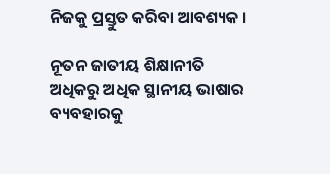ନିଜକୁ ପ୍ରସ୍ତୁତ କରିବା ଆବଶ୍ୟକ ।

ନୂତନ ଜାତୀୟ ଶିକ୍ଷାନୀତି ଅଧିକରୁ ଅଧିକ ସ୍ଥାନୀୟ ଭାଷାର ବ୍ୟବହାରକୁ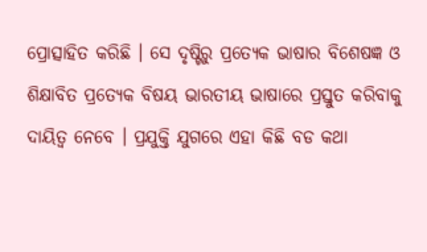ପ୍ରୋତ୍ସାହିତ କରିଛି । ସେ ଦୃଷ୍ଟିରୁ ପ୍ରତ୍ୟେକ ଭାଷାର ବିଶେଷଜ୍ଞ ଓ ଶିକ୍ଷାବିତ ପ୍ରତ୍ୟେକ ବିଷୟ ଭାରତୀୟ ଭାଷାରେ ପ୍ରସ୍ତୁତ କରିବାକୁ ଦାୟିତ୍ୱ ନେବେ । ପ୍ରଯୁକ୍ତି ଯୁଗରେ ଏହା କିଛି ବଡ କଥା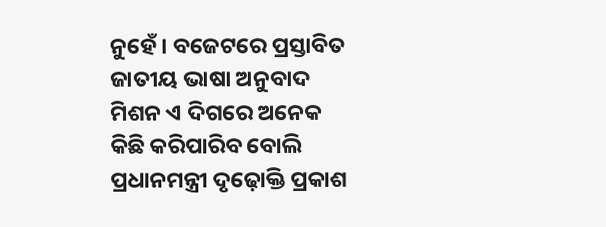ନୁହେଁ । ବଜେଟରେ ପ୍ରସ୍ତାବିତ ଜାତୀୟ ଭାଷା ଅନୁବାଦ ମିଶନ ଏ ଦିଗରେ ଅନେକ କିଛି କରିପାରିବ ବୋଲି ପ୍ରଧାନମନ୍ତ୍ରୀ ଦୃଢ଼ୋକ୍ତି ପ୍ରକାଶ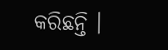କରିଛନ୍ତି ।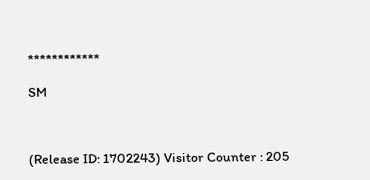************

SM



(Release ID: 1702243) Visitor Counter : 205